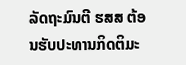ລັດຖະມົນຕີ ຮສສ ຕ້ອນຮັບປະທານກິດຕິມະ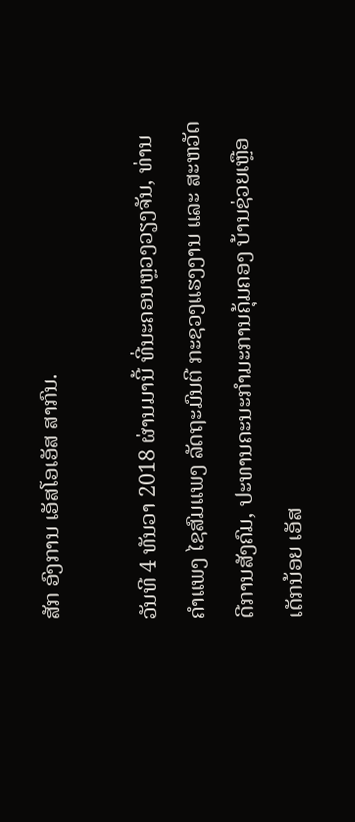ສັກ ອົງການ ເອັສໂອເອັສ ສາກົນ.

ວັນທີ 4 ທັນວາ 2018 ຜ່ານມານີ້ ທີ່ນະຄອນຫຼວງວຽງຈັນ, ທ່ານ ຄໍາແພງ ໄຊສົມແພງ ລັດຖະມົນຕີ ກະຊວງແຮງງານ ແລະ ສະຫວັດດີການສັງຄົມ, ປະທານຄະນະກຳມະການຄຸ້ມຄອງ ບ້ານຊ່ວຍເຫຼືອເດັກນ້ອຍ ເອັສ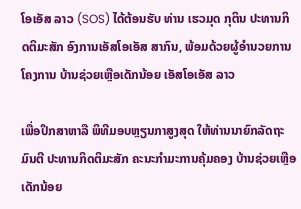ໂອເອັສ ລາວ (SOS) ໄດ້ຕ້ອນຮັບ ທ່ານ ເຮວມຸດ ກຸຕິນ ປະທານກິດຕິມະສັກ ອົງການເອັສໂອເອັສ ສາກົນ, ພ້ອມດ້ວຍຜູ້ອຳນວຍການໂຄງການ ບ້ານຊ່ວຍເຫຼືອເດັກນ້ອຍ ເອັສໂອເອັສ ລາວ

ເພື່ອປຶກສາຫາລື ພິທີມອບຫຼຽນກາສູງສຸດ ໃຫ້ທ່ານນາຍົກລັດຖະມົນຕີ ປະທານກິດຕິມະສັກ ຄະນະກຳມະການຄຸ້ມຄອງ ບ້ານຊ່ວຍເຫຼືອເດັກນ້ອຍ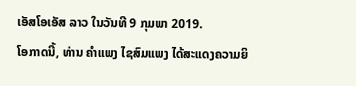ເອັສໂອເອັສ ລາວ ໃນວັນທີ 9 ກຸມພາ 2019.
ໂອກາດນີ້, ທ່ານ ຄຳແພງ ໄຊສົມແພງ ໄດ້ສະແດງຄວາມຍິ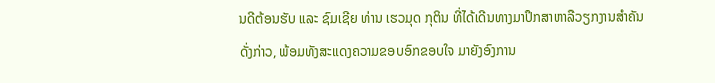ນດີຕ້ອນຮັບ ແລະ ຊົມເຊີຍ ທ່ານ ເຮວມຸດ ກຸຕິນ ທີ່ໄດ້ເດີນທາງມາປຶກສາຫາລືວຽກງານສຳຄັນດັ່ງກ່າວ, ພ້ອມທັງສະແດງຄວາມຂອບອົກຂອບໃຈ ມາຍັງອົງການ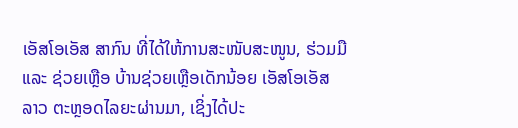ເອັສໂອເອັສ ສາກົນ ທີ່ໄດ້ໃຫ້ການສະໜັບສະໜູນ, ຮ່ວມມື ແລະ ຊ່ວຍເຫຼືອ ບ້ານຊ່ວຍເຫຼືອເດັກນ້ອຍ ເອັສໂອເອັສ ລາວ ຕະຫຼອດໄລຍະຜ່ານມາ, ເຊິ່ງໄດ້ປະ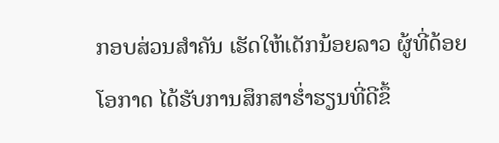ກອບສ່ວນສຳຄັນ ເຮັດໃຫ້ເດັກນ້ອຍລາວ ຜູ້ທີ່ດ້ອຍໂອກາດ ໄດ້ຮັບການສຶກສາຮໍ່າຮຽນທີ່ດີຂຶ້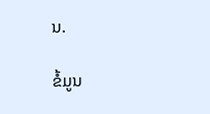ນ.

ຂໍ້ມູນ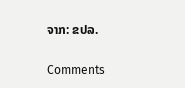ຈາກ: ຂປລ.

Comments